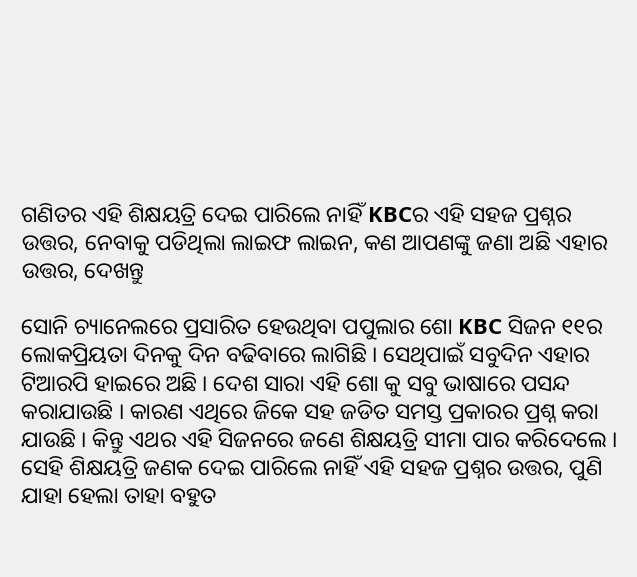ଗଣିତର ଏହି ଶିକ୍ଷୟତ୍ରି ଦେଇ ପାରିଲେ ନାହିଁ KBCର ଏହି ସହଜ ପ୍ରଶ୍ନର ଉତ୍ତର, ନେବାକୁ ପଡିଥିଲା ଲାଇଫ ଲାଇନ, କଣ ଆପଣଙ୍କୁ ଜଣା ଅଛି ଏହାର ଉତ୍ତର, ଦେଖନ୍ତୁ

ସୋନି ଚ୍ୟାନେଲରେ ପ୍ରସାରିତ ହେଉଥିବା ପପୁଲାର ଶୋ KBC ସିଜନ ୧୧ର ଲୋକପ୍ରିୟତା ଦିନକୁ ଦିନ ବଢିବାରେ ଲାଗିଛି । ସେଥିପାଇଁ ସବୁଦିନ ଏହାର ଟିଆରପି ହାଇରେ ଅଛି । ଦେଶ ସାରା ଏହି ଶୋ କୁ ସବୁ ଭାଷାରେ ପସନ୍ଦ କରାଯାଉଛି । କାରଣ ଏଥିରେ ଜିକେ ସହ ଜଡିତ ସମସ୍ତ ପ୍ରକାରର ପ୍ରଶ୍ନ କରା ଯାଉଛି । କିନ୍ତୁ ଏଥର ଏହି ସିଜନରେ ଜଣେ ଶିକ୍ଷୟତ୍ରି ସୀମା ପାର କରିଦେଲେ । ସେହି ଶିକ୍ଷୟତ୍ରି ଜଣକ ଦେଇ ପାରିଲେ ନାହିଁ ଏହି ସହଜ ପ୍ରଶ୍ନର ଉତ୍ତର, ପୁଣି ଯାହା ହେଲା ତାହା ବହୁତ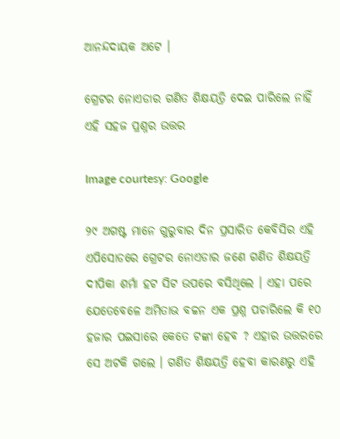ଆନନ୍ଦଦାୟକ ଅଟେ ।

ଗ୍ରେଟର ନୋଏଡାର ଗଣିତ ଶିକ୍ଷୟତ୍ରି ଦେଇ ପାରିଲେ ନାହିଁ ଏହି ସହଜ ପ୍ରଶ୍ନର ଉତ୍ତର

Image courtesy: Google

୨୯ ଅଗଷ୍ଟ ମାନେ ଗୁରୁବାର ଦିନ ପ୍ରସାରିତ କେବିସିର ଏହି ଏପିସୋଡରେ ଗ୍ରେଟର ନୋଏଡାର ଜଣେ ଗଣିତ ଶିକ୍ଷୟତ୍ରି ଦୀପିକା ଶର୍ମା ହଟ ସିଟ ଉପରେ ବସିଥିଲେ । ଏହା ପରେ ଯେତେବେଳେ ଅମିତାଭ ବଚ୍ଚନ ଏକ ପ୍ରଶ୍ନ ପଚାରିଲେ କି ୧୦ ହଜାର ପଇସାରେ କେତେ ଟଙ୍କା ହେବ ? ଏହାର ଉତ୍ତରରେ ସେ ଅଟକି ଗଲେ । ଗଣିତ ଶିକ୍ଷୟତ୍ରି ହେବା କାରଣରୁ ଏହି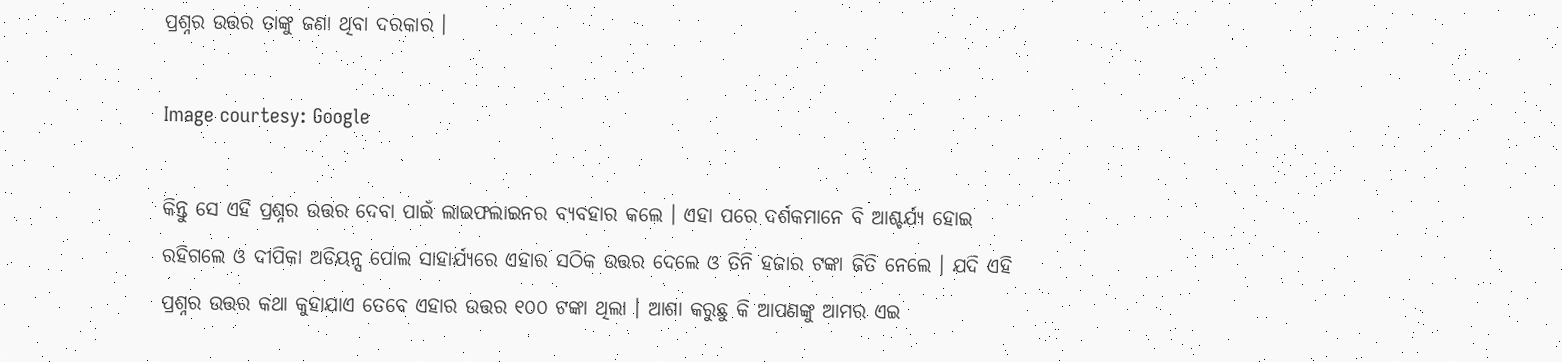ପ୍ରଶ୍ନର ଉତ୍ତର ତାଙ୍କୁ ଜଣା ଥିବା ଦରକାର ।

Image courtesy: Google

କିନ୍ତୁ ସେ ଏହି ପ୍ରଶ୍ନର ଉତ୍ତର ଦେବା ପାଇଁ ଲାଇଫଲାଇନର ବ୍ୟବହାର କଲେ । ଏହା ପରେ ଦର୍ଶକମାନେ ବି ଆଶ୍ଚର୍ଯ୍ୟ ହୋଇ ରହିଗଲେ ଓ ଦୀପିକା ଅଡିୟନ୍ସ ପୋଲ ସାହାର୍ଯ୍ୟରେ ଏହାର ସଠିକ ଉତ୍ତର ଦେଲେ ଓ ତିନି ହଜାର ଟଙ୍କା ଜିତି ନେଲେ । ଯଦି ଏହି ପ୍ରଶ୍ନର ଉତ୍ତର କଥା କୁହାଯାଏ ତେବେ ଏହାର ଉତ୍ତର ୧୦୦ ଟଙ୍କା ଥିଲା । ଆଶା କରୁଛୁ କି ଆପଣଙ୍କୁ ଆମର ଏଇ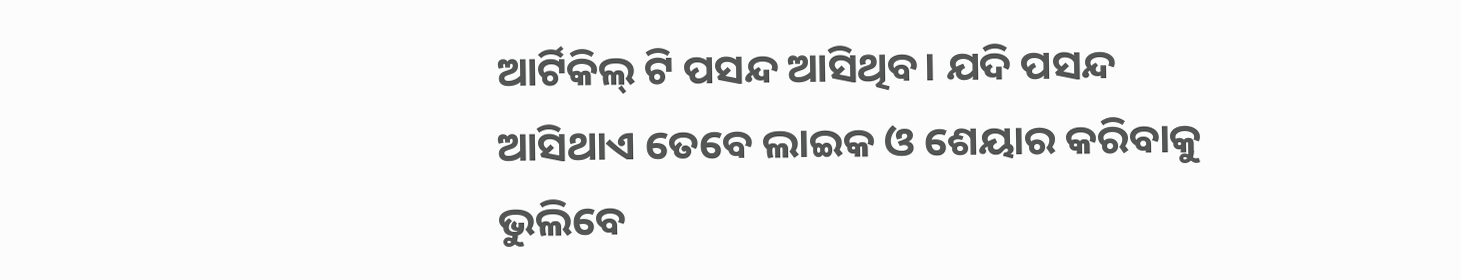ଆର୍ଟିକିଲ୍ ଟି ପସନ୍ଦ ଆସିଥିବ। ଯଦି ପସନ୍ଦ ଆସିଥାଏ ତେବେ ଲାଇକ ଓ ଶେୟାର କରିବାକୁ ଭୁଲିବେ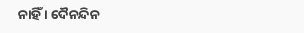ନାହିଁ । ଦୈନନ୍ଦିନ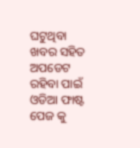ଘଟୁଥିବା ଖବର ସହିତ ଅପଡେଟ ରହିବା ପାଇଁ ଓଡିଆ ଫାଷ୍ଟ ପେଜ କୁ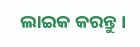ଲାଇକ କରନ୍ତୁ ।